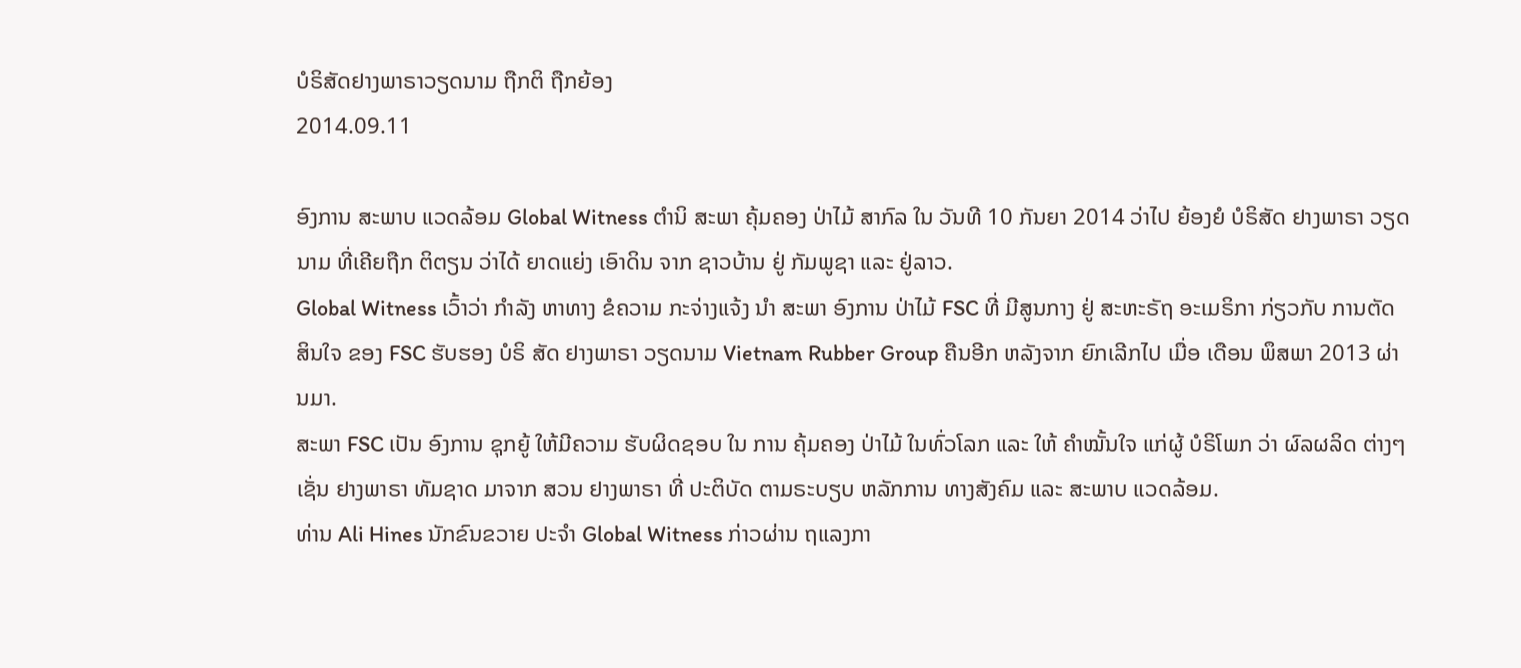ບໍຣິສັດຢາງພາຣາວຽດນາມ ຖືກຕິ ຖືກຍ້ອງ
2014.09.11

ອົງການ ສະພາບ ແວດລ້ອມ Global Witness ຕໍານິ ສະພາ ຄຸ້ມຄອງ ປ່າໄມ້ ສາກົລ ໃນ ວັນທີ 10 ກັນຍາ 2014 ວ່າໄປ ຍ້ອງຍໍ ບໍຣິສັດ ຢາງພາຣາ ວຽດນາມ ທີ່ເຄີຍຖືກ ຕິຕຽນ ວ່າໄດ້ ຍາດແຍ່ງ ເອົາດິນ ຈາກ ຊາວບ້ານ ຢູ່ ກັມພູຊາ ແລະ ຢູ່ລາວ.
Global Witness ເວົ້າວ່າ ກຳລັງ ຫາທາງ ຂໍຄວາມ ກະຈ່າງແຈ້ງ ນຳ ສະພາ ອົງການ ປ່າໄມ້ FSC ທີ່ ມີສູນກາງ ຢູ່ ສະຫະຣັຖ ອະເມຣິກາ ກ່ຽວກັບ ການຕັດ ສິນໃຈ ຂອງ FSC ຮັບຮອງ ບໍຣິ ສັດ ຢາງພາຣາ ວຽດນາມ Vietnam Rubber Group ຄືນອີກ ຫລັງຈາກ ຍົກເລີກໄປ ເມື່ອ ເດືອນ ພຶສພາ 2013 ຜ່ານມາ.
ສະພາ FSC ເປັນ ອົງການ ຊຸກຍູ້ ໃຫ້ມີຄວາມ ຮັບຜິດຊອບ ໃນ ການ ຄຸ້ມຄອງ ປ່າໄມ້ ໃນທົ່ວໂລກ ແລະ ໃຫ້ ຄຳໝັ້ນໃຈ ແກ່ຜູ້ ບໍຣິໂພກ ວ່າ ຜົລຜລິດ ຕ່າງໆ ເຊັ່ນ ຢາງພາຣາ ທັມຊາດ ມາຈາກ ສວນ ຢາງພາຣາ ທີ່ ປະຕິບັດ ຕາມຣະບຽບ ຫລັກການ ທາງສັງຄົມ ແລະ ສະພາບ ແວດລ້ອມ.
ທ່ານ Ali Hines ນັກຂົນຂວາຍ ປະຈຳ Global Witness ກ່າວຜ່ານ ຖແລງກາ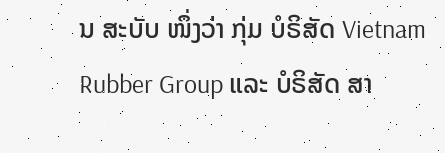ນ ສະບັບ ໜຶ່ງວ່າ ກຸ່ມ ບໍຣິສັດ Vietnam Rubber Group ແລະ ບໍຣິສັດ ສາ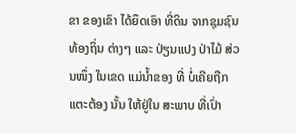ຂາ ຂອງເຂົາ ໄດ້ຍຶດເອົາ ທີ່ດິນ ຈາກຊຸມຊົນ ທ້ອງຖິ່ນ ຕ່າງໆ ແລະ ປ່ຽນແປງ ປ່າໄມ້ ສ່ວນໜຶ່ງ ໃນເຂດ ແມ່ນ້ຳຂອງ ທີ່ ບໍ່ເຄີຍຖືກ ແຕະຕ້ອງ ນັ້ນ ໃຫ້ຢູ່ໃນ ສະພາບ ທີ່ເປົ່າ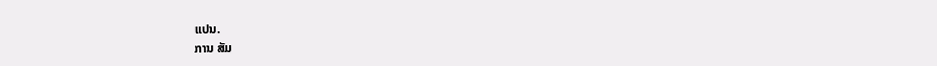ແປນ.
ການ ສັມ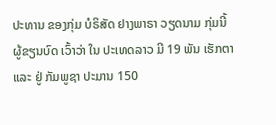ປະທານ ຂອງກຸ່ມ ບໍຣິສັດ ຢາງພາຣາ ວຽດນາມ ກຸ່ມນີ້ ຜູ້ຂຽນບົດ ເວົ້າວ່າ ໃນ ປະເທດລາວ ມີ 19 ພັນ ເຮັກຕາ ແລະ ຢູ່ ກັມພູຊາ ປະມານ 150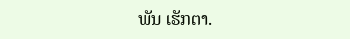ພັນ ເຮັກຕາ.